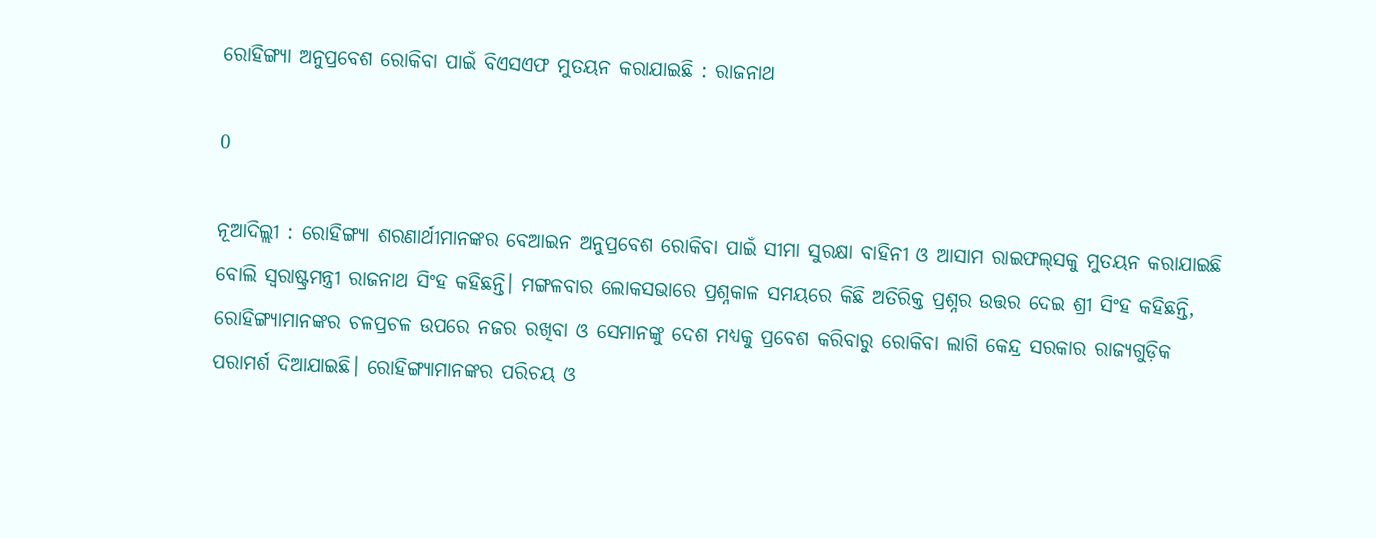ରୋହିଙ୍ଗ୍ୟା ଅନୁପ୍ରବେଶ ରୋକିବା ପାଇଁ ବିଏସଏଫ ମୁତୟନ କରାଯାଇଛି : ରାଜନାଥ

0

ନୂଆଦିଲ୍ଲୀ : ରୋହିଙ୍ଗ୍ୟା ଶରଣାର୍ଥୀମାନଙ୍କର ବେଆଇନ ଅନୁପ୍ରବେଶ ରୋକିବା ପାଇଁ ସୀମା ସୁରକ୍ଷା ବାହିନୀ ଓ ଆସାମ ରାଇଫଲ୍‍ସକୁ ମୁତୟନ କରାଯାଇଛି ବୋଲି ସ୍ୱରାଷ୍ଟ୍ରମନ୍ତ୍ରୀ ରାଜନାଥ ସିଂହ କହିଛନ୍ତି। ମଙ୍ଗଳବାର ଲୋକସଭାରେ ପ୍ରଶ୍ନକାଳ ସମୟରେ କିଛି ଅତିରିକ୍ତ ପ୍ରଶ୍ନର ଉତ୍ତର ଦେଇ ଶ୍ରୀ ସିଂହ କହିଛନ୍ତି, ରୋହିଙ୍ଗ୍ୟାମାନଙ୍କର ଚଳପ୍ରଚଳ ଉପରେ ନଜର ରଖିବା ଓ ସେମାନଙ୍କୁ ଦେଶ ମଧ୍ୟକୁ ପ୍ରବେଶ କରିବାରୁ ରୋକିବା ଲାଗି କେନ୍ଦ୍ର ସରକାର ରାଜ୍ୟଗୁଡ଼ିକ ପରାମର୍ଶ ଦିଆଯାଇଛି। ରୋହିଙ୍ଗ୍ୟାମାନଙ୍କର ପରିଚୟ ଓ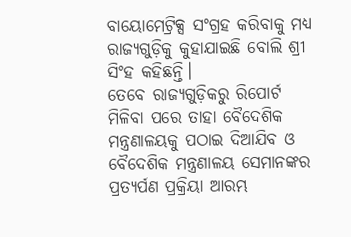ବାୟୋମେଟ୍ରିକ୍ସ ସଂଗ୍ରହ କରିବାକୁ ମଧ୍ୟ ରାଜ୍ୟଗୁଡ଼ିକୁ କୁହାଯାଇଛି ବୋଲି ଶ୍ରୀ ସିଂହ କହିଛନ୍ତି।
ତେବେ ରାଜ୍ୟଗୁଡ଼ିକରୁ ରିପୋର୍ଟ ମିଳିବା ପରେ ତାହା ବୈଦେଶିକ ମନ୍ତ୍ରଣାଳୟକୁ ପଠାଇ ଦିଆଯିବ ଓ ବୈଦେଶିକ ମନ୍ତ୍ରଣାଳୟ ସେମାନଙ୍କର ପ୍ରତ୍ୟର୍ପଣ ପ୍ରକ୍ରିୟା ଆରମ୍ଭ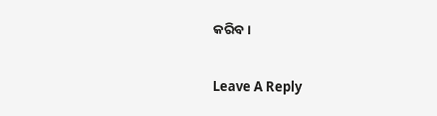କରିବ।

Leave A Reply